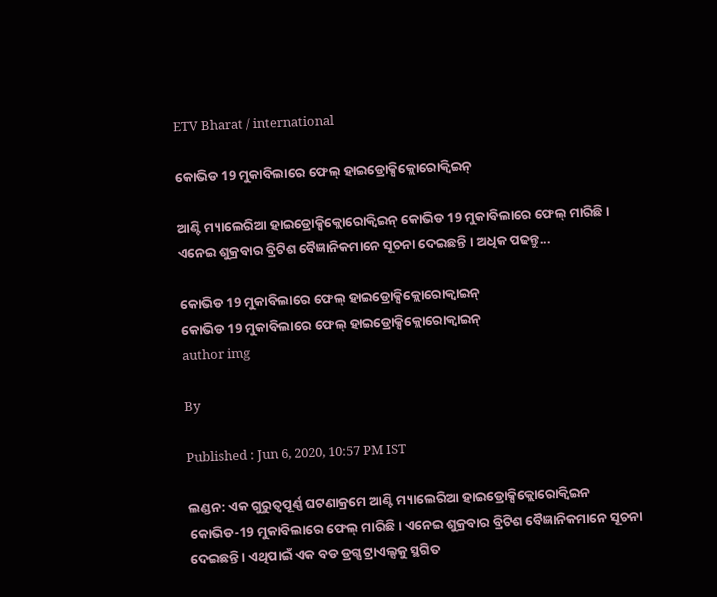ETV Bharat / international

କୋଭିଡ 19 ମୁକାବିଲାରେ ଫେଲ୍ ହାଇଡ୍ରୋକ୍ସିକ୍ଲୋରୋକ୍ବିଇନ୍

ଆଣ୍ଟି ମ୍ୟାଲେରିଆ ହାଇଡ୍ରୋକ୍ସିକ୍ଲୋରୋକ୍ବିଇନ୍ କୋଭିଡ 19 ମୁକାବିଲାରେ ଫେଲ୍ ମାରିଛି । ଏନେଇ ଶୁକ୍ରବାର ବ୍ରିଟିଶ ବୈଜ୍ଞାନିକମାନେ ସୂଚନା ଦେଇଛନ୍ତି । ଅଧିକ ପଢନ୍ତୁ...

କୋଭିଡ 19 ମୁକାବିଲାରେ ଫେଲ୍ ହାଇଡ୍ରୋକ୍ସିକ୍ଲୋରୋକ୍ବାଇନ୍
କୋଭିଡ 19 ମୁକାବିଲାରେ ଫେଲ୍ ହାଇଡ୍ରୋକ୍ସିକ୍ଲୋରୋକ୍ବାଇନ୍
author img

By

Published : Jun 6, 2020, 10:57 PM IST

ଲଣ୍ଡନ: ଏକ ଗୁରୁତ୍ବପୂର୍ଣ୍ଣ ଘଟଣାକ୍ରମେ ଆଣ୍ଟି ମ୍ୟାଲେରିଆ ହାଇଡ୍ରୋକ୍ସିକ୍ଲୋରୋକ୍ବିଇନ କୋଭିଡ-19 ମୁକାବିଲାରେ ଫେଲ୍ ମାରିଛି । ଏନେଇ ଶୁକ୍ରବାର ବ୍ରିଟିଶ ବୈଜ୍ଞାନିକମାନେ ସୂଚନା ଦେଇଛନ୍ତି । ଏଥିପାଇଁ ଏକ ବଡ ଡ୍ରଗ୍ସ ଟ୍ରାଏଲ୍ସକୁ ସ୍ଥଗିତ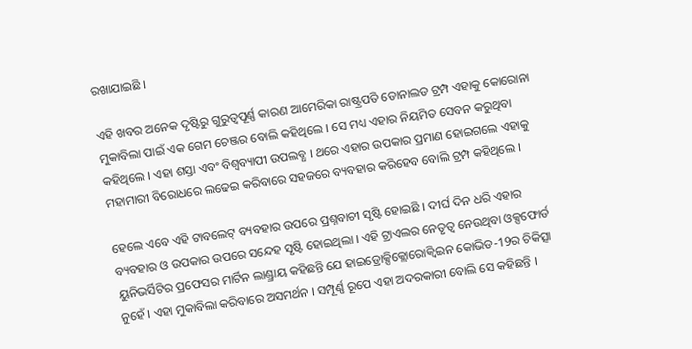ରଖାଯାଇଛି ।

ଏହି ଖବର ଅନେକ ଦୃଷ୍ଟିରୁ ଗୁରୁତ୍ବପୂର୍ଣ୍ଣ କାରଣ ଆମେରିକା ରାଷ୍ଟ୍ରପତି ଡୋନାଲଡ ଟ୍ରମ୍ପ ଏହାକୁ କୋରୋନା ମୁକାବିଲା ପାଇଁ ଏକ ଗେମ ଚେଞ୍ଜର ବୋଲି କହିଥିଲେ । ସେ ମଧ୍ୟ ଏହାର ନିୟମିତ ସେବନ କରୁଥିବା କହିଥିଲେ । ଏହା ଶସ୍ତା ଏବଂ ବିଶ୍ବବ୍ୟାପୀ ଉପଲବ୍ଧ । ଥରେ ଏହାର ଉପକାର ପ୍ରମାଣ ହୋଇଗଲେ ଏହାକୁ ମହାମାରୀ ବିରୋଧରେ ଲଢେଇ କରିବାରେ ସହଜରେ ବ୍ୟବହାର କରିହେବ ବୋଲି ଟ୍ରମ୍ପ କହିଥିଲେ ।

ହେଲେ ଏବେ ଏହି ଟାବଲେଟ୍ ବ୍ୟବହାର ଉପରେ ପ୍ରଶ୍ନବାଚୀ ସୃଷ୍ଟି ହୋଇଛି । ଦୀର୍ଘ ଦିନ ଧରି ଏହାର ବ୍ୟବହାର ଓ ଉପକାର ଉପରେ ସନ୍ଦେହ ସୃଷ୍ଟି ହୋଇଥିଲା । ଏହି ଟ୍ରାଏଲର ନେତୃତ୍ବ ନେଉଥିବା ଓକ୍ସଫୋର୍ଡ ୟୁନିଭର୍ସିଟିର ପ୍ରଫେସର ମାର୍ଟିନ ଲାଣ୍ଡ୍ରାୟ କହିଛନ୍ତି ଯେ ହାଇଡ୍ରୋକ୍ସିକ୍ଲୋରୋକ୍ବିଇନ କୋଭିଡ-19ର ଚିକିତ୍ସା ନୁହେଁ । ଏହା ମୁକାବିଲା କରିବାରେ ଅସମର୍ଥନ । ସମ୍ପୂର୍ଣ୍ଣ ରୂପେ ଏହା ଅଦରକାରୀ ବୋଲି ସେ କହିଛନ୍ତି ।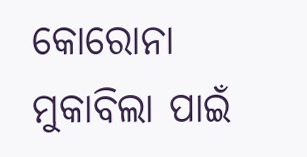କୋରୋନା ମୁକାବିଲା ପାଇଁ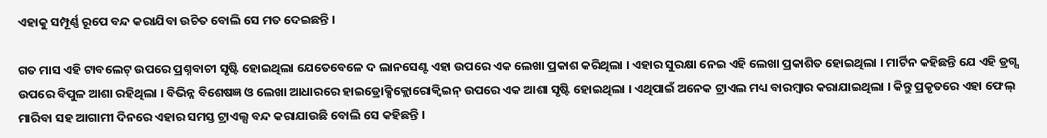ଏହାକୁ ସମ୍ପୂର୍ଣ୍ଣ ରୂପେ ବନ୍ଦ କରାଯିବା ଉଚିତ ବୋଲି ସେ ମତ ଦେଇଛନ୍ତି ।

ଗତ ମାସ ଏହି ଟାବଲେଟ୍ ଉପରେ ପ୍ରଶ୍ନବାଚୀ ସୃଷ୍ଟି ହୋଇଥିଲା ଯେତେବେଳେ ଦ ଲାନସେଣ୍ଟ ଏହା ଉପରେ ଏକ ଲେଖା ପ୍ରକାଶ କରିଥିଲା । ଏହାର ସୁରକ୍ଷା ନେଇ ଏହି ଲେଖା ପ୍ରକାଶିତ ହୋଇଥିଲା । ମାର୍ଟିନ କହିଛନ୍ତି ଯେ ଏହି ଡ୍ରଗ୍ସ ଉପରେ ବିପୁଳ ଆଶା ରହିଥିଲା । ବିଭିନ୍ନ ବିଶେଷଜ୍ଞ ଓ ଲେଖା ଆଧାରରେ ହାଇଡ୍ରୋକ୍ସିକ୍ଲୋରୋକ୍ବିଇନ୍ ଉପରେ ଏକ ଆଶା ସୃଷ୍ଟି ହୋଇଥିଲା । ଏଥିପାଇଁ ଅନେକ ଟ୍ରାଏଲ ମଧ୍ୟ ବାରମ୍ବାର କରାଯାଇଥିଲା । କିନ୍ତୁ ପ୍ରକୃତରେ ଏହା ଫେଲ୍ ମାରିବା ସହ ଆଗାମୀ ଦିନରେ ଏହାର ସମସ୍ତ ଟ୍ରାଏଲ୍ସ ବନ୍ଦ କରାଯାଉଛି ବୋଲି ସେ କହିଛନ୍ତି ।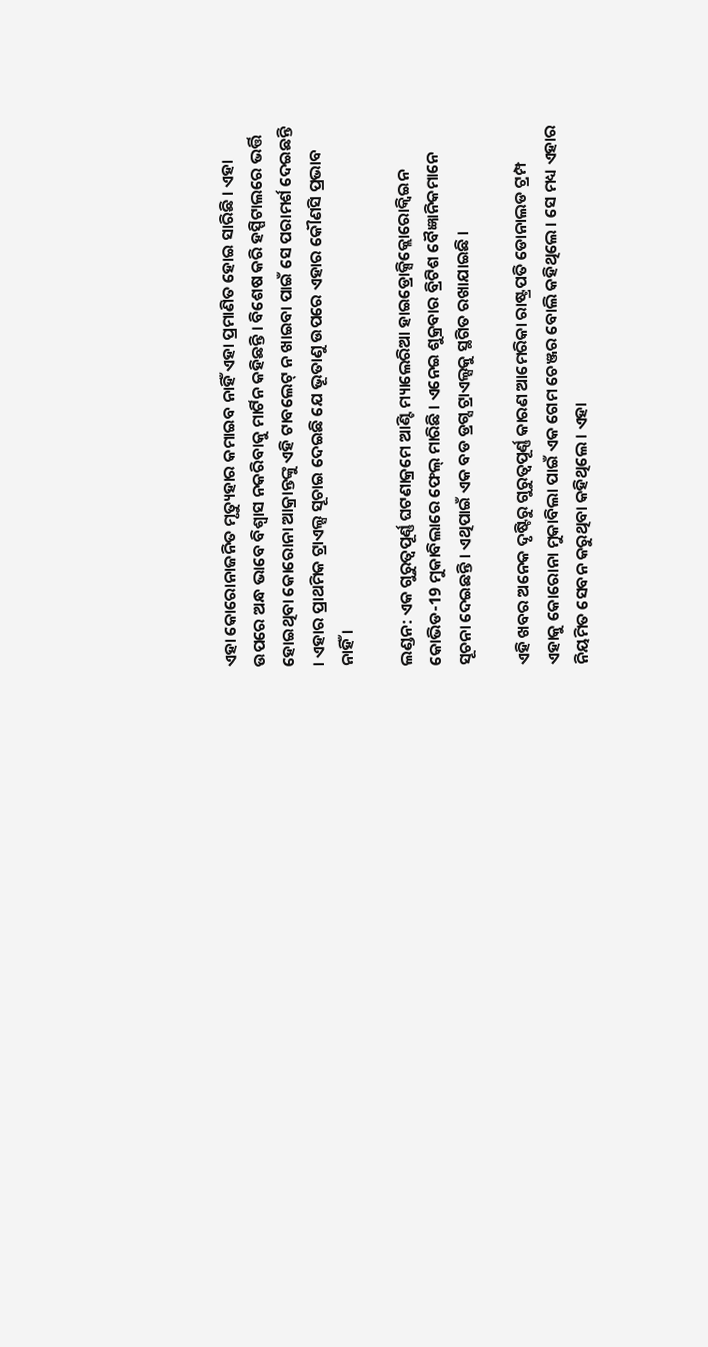ଏହା କୋରୋନାଜନିତ ମୃତ୍ୟୁହାର କମାଇବ ନାହିଁ ଏହା ପ୍ରମାଣିତ ହୋଇ ସାରିଛି । ଏହା ଉପରେ ଅନ୍ଧ ଭାବେ ବିଶ୍ବାସ ନକରିବାକୁ ମାର୍ଟିନ କହିଛନ୍ତି । ବିଶେଷ କରି ହସ୍ପିଟାଲରେ ଭର୍ତ୍ତି ହୋଇଥିବା କୋରୋନା ଆକ୍ରାନ୍ତଙ୍କୁ ଏହି ଟାବଲେଟ୍ ନ ଖାଇବା ପାଇଁ ସେ ପରାମର୍ଶ ଦେଇଛନ୍ତି । ଏହାର ପ୍ରାଥମିକ ଟ୍ରାଏଲ୍ସ ସୂଚାଇ ଦେଇଛି ଯେ ଭୂତାଣୁ ଉପରେ ଏହାର କୌଣସି ପ୍ରଭାବ ନାହିଁ ।

ଲଣ୍ଡନ: ଏକ ଗୁରୁତ୍ବପୂର୍ଣ୍ଣ ଘଟଣାକ୍ରମେ ଆଣ୍ଟି ମ୍ୟାଲେରିଆ ହାଇଡ୍ରୋକ୍ସିକ୍ଲୋରୋକ୍ବିଇନ କୋଭିଡ-19 ମୁକାବିଲାରେ ଫେଲ୍ ମାରିଛି । ଏନେଇ ଶୁକ୍ରବାର ବ୍ରିଟିଶ ବୈଜ୍ଞାନିକମାନେ ସୂଚନା ଦେଇଛନ୍ତି । ଏଥିପାଇଁ ଏକ ବଡ ଡ୍ରଗ୍ସ ଟ୍ରାଏଲ୍ସକୁ ସ୍ଥଗିତ ରଖାଯାଇଛି ।

ଏହି ଖବର ଅନେକ ଦୃଷ୍ଟିରୁ ଗୁରୁତ୍ବପୂର୍ଣ୍ଣ କାରଣ ଆମେରିକା ରାଷ୍ଟ୍ରପତି ଡୋନାଲଡ ଟ୍ରମ୍ପ ଏହାକୁ କୋରୋନା ମୁକାବିଲା ପାଇଁ ଏକ ଗେମ ଚେଞ୍ଜର ବୋଲି କହିଥିଲେ । ସେ ମଧ୍ୟ ଏହାର ନିୟମିତ ସେବନ କରୁଥିବା କହିଥିଲେ । ଏହା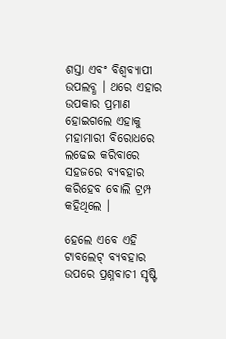ଶସ୍ତା ଏବଂ ବିଶ୍ବବ୍ୟାପୀ ଉପଲବ୍ଧ । ଥରେ ଏହାର ଉପକାର ପ୍ରମାଣ ହୋଇଗଲେ ଏହାକୁ ମହାମାରୀ ବିରୋଧରେ ଲଢେଇ କରିବାରେ ସହଜରେ ବ୍ୟବହାର କରିହେବ ବୋଲି ଟ୍ରମ୍ପ କହିଥିଲେ ।

ହେଲେ ଏବେ ଏହି ଟାବଲେଟ୍ ବ୍ୟବହାର ଉପରେ ପ୍ରଶ୍ନବାଚୀ ସୃଷ୍ଟି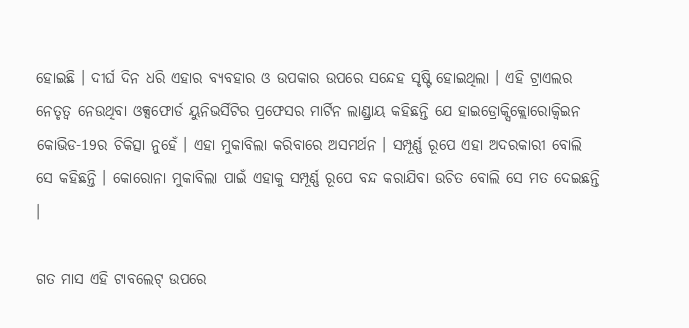ହୋଇଛି । ଦୀର୍ଘ ଦିନ ଧରି ଏହାର ବ୍ୟବହାର ଓ ଉପକାର ଉପରେ ସନ୍ଦେହ ସୃଷ୍ଟି ହୋଇଥିଲା । ଏହି ଟ୍ରାଏଲର ନେତୃତ୍ବ ନେଉଥିବା ଓକ୍ସଫୋର୍ଡ ୟୁନିଭର୍ସିଟିର ପ୍ରଫେସର ମାର୍ଟିନ ଲାଣ୍ଡ୍ରାୟ କହିଛନ୍ତି ଯେ ହାଇଡ୍ରୋକ୍ସିକ୍ଲୋରୋକ୍ବିଇନ କୋଭିଡ-19ର ଚିକିତ୍ସା ନୁହେଁ । ଏହା ମୁକାବିଲା କରିବାରେ ଅସମର୍ଥନ । ସମ୍ପୂର୍ଣ୍ଣ ରୂପେ ଏହା ଅଦରକାରୀ ବୋଲି ସେ କହିଛନ୍ତି । କୋରୋନା ମୁକାବିଲା ପାଇଁ ଏହାକୁ ସମ୍ପୂର୍ଣ୍ଣ ରୂପେ ବନ୍ଦ କରାଯିବା ଉଚିତ ବୋଲି ସେ ମତ ଦେଇଛନ୍ତି ।

ଗତ ମାସ ଏହି ଟାବଲେଟ୍ ଉପରେ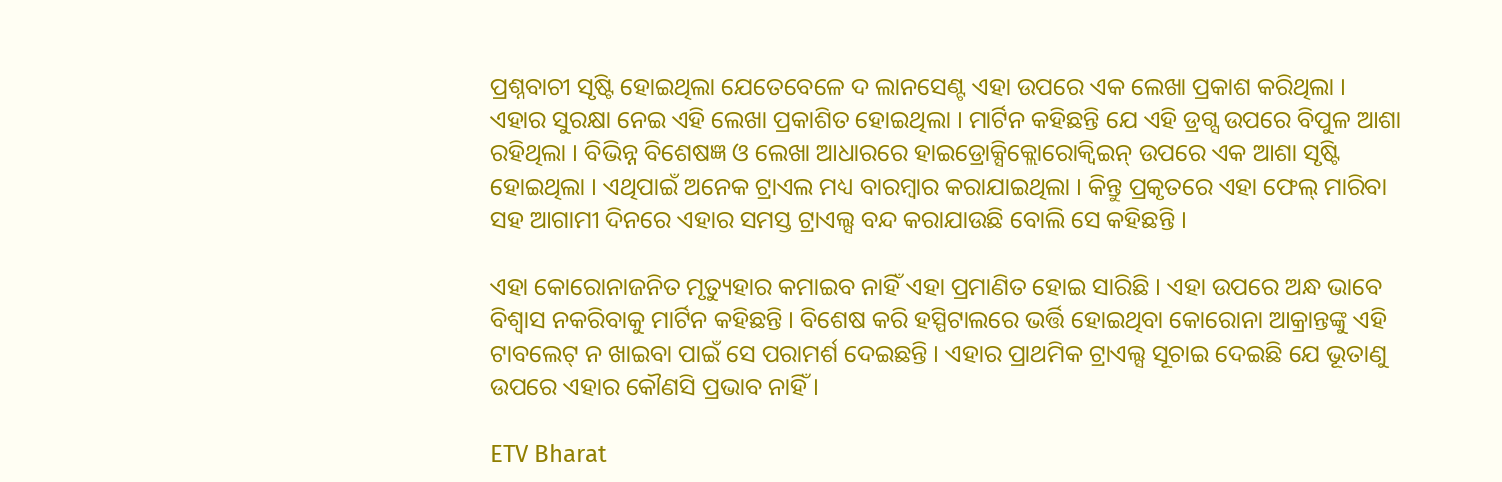ପ୍ରଶ୍ନବାଚୀ ସୃଷ୍ଟି ହୋଇଥିଲା ଯେତେବେଳେ ଦ ଲାନସେଣ୍ଟ ଏହା ଉପରେ ଏକ ଲେଖା ପ୍ରକାଶ କରିଥିଲା । ଏହାର ସୁରକ୍ଷା ନେଇ ଏହି ଲେଖା ପ୍ରକାଶିତ ହୋଇଥିଲା । ମାର୍ଟିନ କହିଛନ୍ତି ଯେ ଏହି ଡ୍ରଗ୍ସ ଉପରେ ବିପୁଳ ଆଶା ରହିଥିଲା । ବିଭିନ୍ନ ବିଶେଷଜ୍ଞ ଓ ଲେଖା ଆଧାରରେ ହାଇଡ୍ରୋକ୍ସିକ୍ଲୋରୋକ୍ବିଇନ୍ ଉପରେ ଏକ ଆଶା ସୃଷ୍ଟି ହୋଇଥିଲା । ଏଥିପାଇଁ ଅନେକ ଟ୍ରାଏଲ ମଧ୍ୟ ବାରମ୍ବାର କରାଯାଇଥିଲା । କିନ୍ତୁ ପ୍ରକୃତରେ ଏହା ଫେଲ୍ ମାରିବା ସହ ଆଗାମୀ ଦିନରେ ଏହାର ସମସ୍ତ ଟ୍ରାଏଲ୍ସ ବନ୍ଦ କରାଯାଉଛି ବୋଲି ସେ କହିଛନ୍ତି ।

ଏହା କୋରୋନାଜନିତ ମୃତ୍ୟୁହାର କମାଇବ ନାହିଁ ଏହା ପ୍ରମାଣିତ ହୋଇ ସାରିଛି । ଏହା ଉପରେ ଅନ୍ଧ ଭାବେ ବିଶ୍ବାସ ନକରିବାକୁ ମାର୍ଟିନ କହିଛନ୍ତି । ବିଶେଷ କରି ହସ୍ପିଟାଲରେ ଭର୍ତ୍ତି ହୋଇଥିବା କୋରୋନା ଆକ୍ରାନ୍ତଙ୍କୁ ଏହି ଟାବଲେଟ୍ ନ ଖାଇବା ପାଇଁ ସେ ପରାମର୍ଶ ଦେଇଛନ୍ତି । ଏହାର ପ୍ରାଥମିକ ଟ୍ରାଏଲ୍ସ ସୂଚାଇ ଦେଇଛି ଯେ ଭୂତାଣୁ ଉପରେ ଏହାର କୌଣସି ପ୍ରଭାବ ନାହିଁ ।

ETV Bharat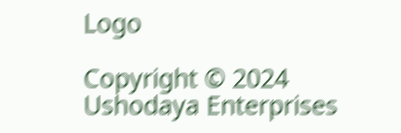Logo

Copyright © 2024 Ushodaya Enterprises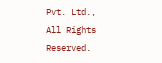Pvt. Ltd., All Rights Reserved.